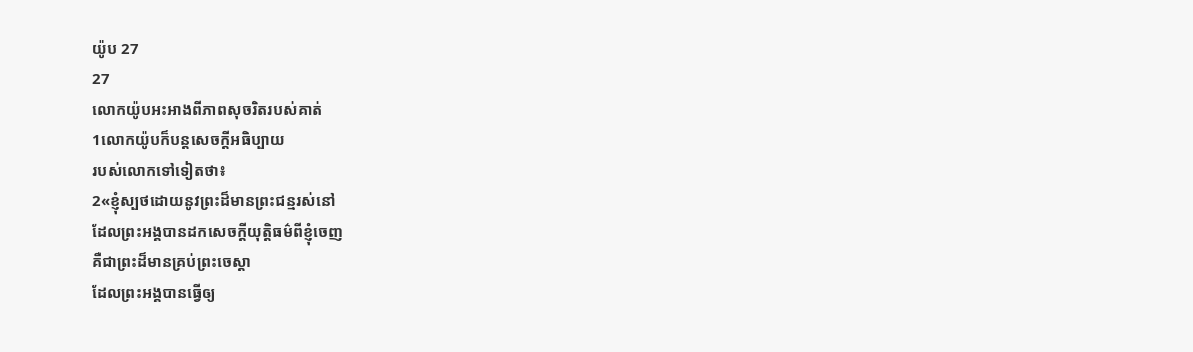យ៉ូប 27
27
លោកយ៉ូបអះអាងពីភាពសុចរិតរបស់គាត់
1លោកយ៉ូបក៏បន្តសេចក្ដីអធិប្បាយ
របស់លោកទៅទៀតថា៖
2«ខ្ញុំស្បថដោយនូវព្រះដ៏មានព្រះជន្មរស់នៅ
ដែលព្រះអង្គបានដកសេចក្ដីយុត្តិធម៌ពីខ្ញុំចេញ
គឺជាព្រះដ៏មានគ្រប់ព្រះចេស្តា
ដែលព្រះអង្គបានធ្វើឲ្យ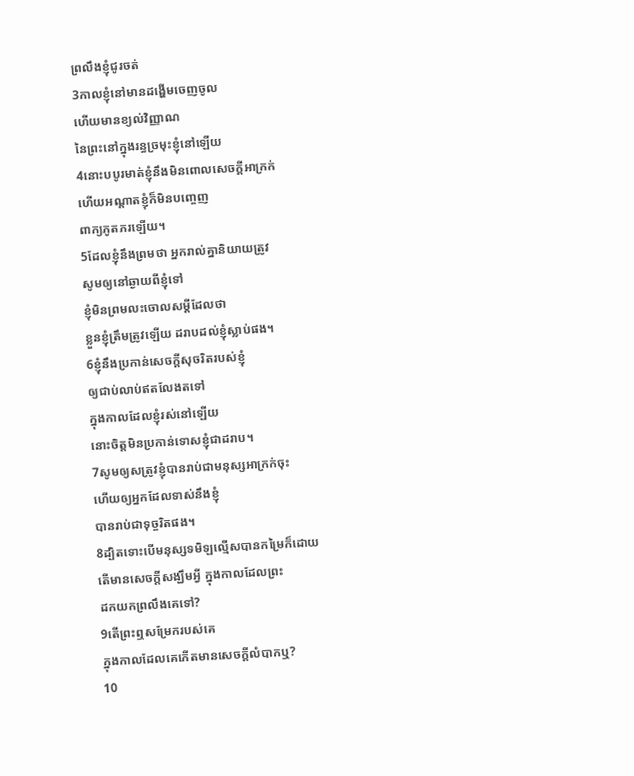ព្រលឹងខ្ញុំជូរចត់
3កាលខ្ញុំនៅមានដង្ហើមចេញចូល
ហើយមានខ្យល់វិញ្ញាណ
នៃព្រះនៅក្នុងរន្ធច្រមុះខ្ញុំនៅឡើយ
4នោះបបូរមាត់ខ្ញុំនឹងមិនពោលសេចក្ដីអាក្រក់
ហើយអណ្ដាតខ្ញុំក៏មិនបញ្ចេញ
ពាក្យភូតភរឡើយ។
5ដែលខ្ញុំនឹងព្រមថា អ្នករាល់គ្នានិយាយត្រូវ
សូមឲ្យនៅឆ្ងាយពីខ្ញុំទៅ
ខ្ញុំមិនព្រមលះចោលសម្ដីដែលថា
ខ្លួនខ្ញុំត្រឹមត្រូវឡើយ ដរាបដល់ខ្ញុំស្លាប់ផង។
6ខ្ញុំនឹងប្រកាន់សេចក្ដីសុចរិតរបស់ខ្ញុំ
ឲ្យជាប់លាប់ឥតលែងតទៅ
ក្នុងកាលដែលខ្ញុំរស់នៅឡើយ
នោះចិត្តមិនប្រកាន់ទោសខ្ញុំជាដរាប។
7សូមឲ្យសត្រូវខ្ញុំបានរាប់ជាមនុស្សអាក្រក់ចុះ
ហើយឲ្យអ្នកដែលទាស់នឹងខ្ញុំ
បានរាប់ជាទុច្ចរិតផង។
8ដ្បិតទោះបើមនុស្សទមិឡល្មើសបានកម្រៃក៏ដោយ
តើមានសេចក្ដីសង្ឃឹមអ្វី ក្នុងកាលដែលព្រះ
ដកយកព្រលឹងគេទៅ?
9តើព្រះឮសម្រែករបស់គេ
ក្នុងកាលដែលគេកើតមានសេចក្ដីលំបាកឬ?
10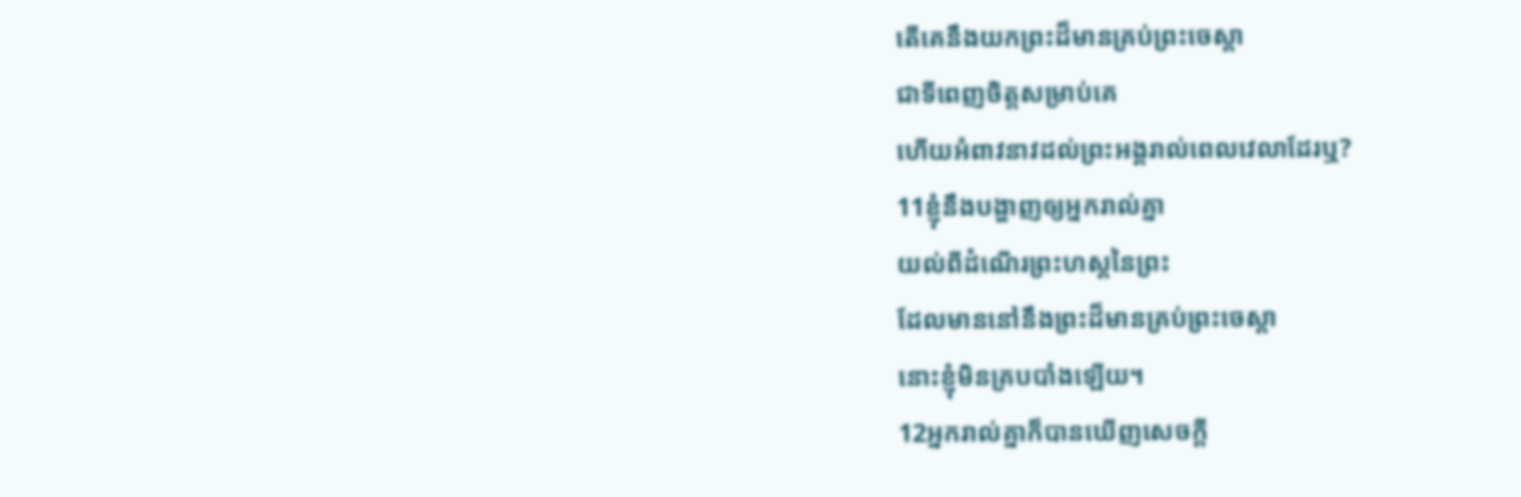តើគេនឹងយកព្រះដ៏មានគ្រប់ព្រះចេស្តា
ជាទីពេញចិត្តសម្រាប់គេ
ហើយអំពាវនាវដល់ព្រះអង្គរាល់ពេលវេលាដែរឬ?
11ខ្ញុំនឹងបង្ហាញឲ្យអ្នករាល់គ្នា
យល់ពីដំណើរព្រះហស្តនៃព្រះ
ដែលមាននៅនឹងព្រះដ៏មានគ្រប់ព្រះចេស្តា
នោះខ្ញុំមិនគ្របបាំងឡើយ។
12អ្នករាល់គ្នាក៏បានឃើញសេចក្ដី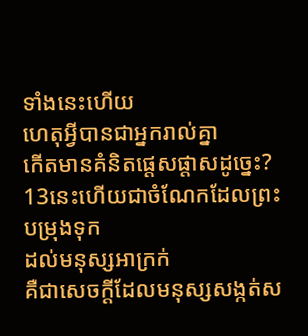ទាំងនេះហើយ
ហេតុអ្វីបានជាអ្នករាល់គ្នា
កើតមានគំនិតផ្តេសផ្តាសដូច្នេះ?
13នេះហើយជាចំណែកដែលព្រះបម្រុងទុក
ដល់មនុស្សអាក្រក់
គឺជាសេចក្ដីដែលមនុស្សសង្កត់ស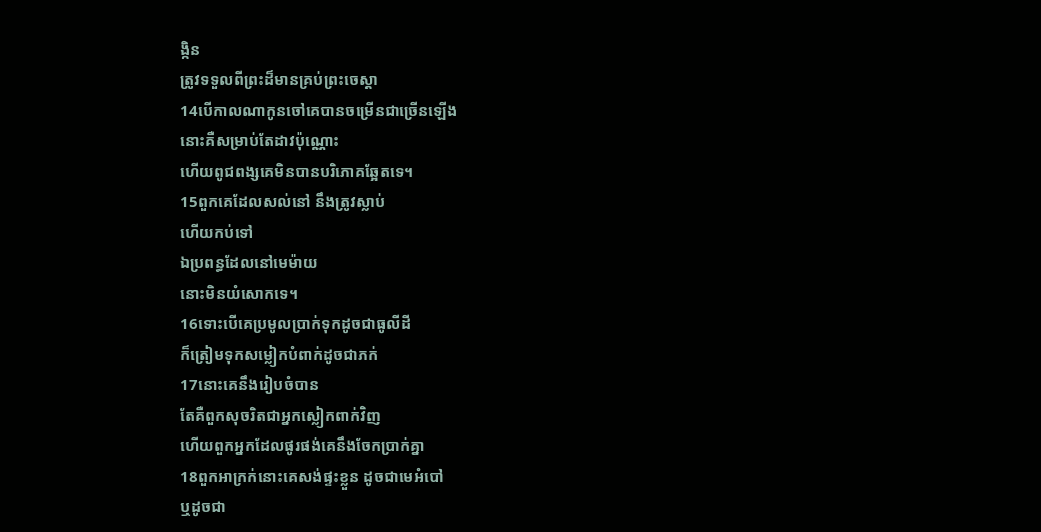ង្កិន
ត្រូវទទួលពីព្រះដ៏មានគ្រប់ព្រះចេស្តា
14បើកាលណាកូនចៅគេបានចម្រើនជាច្រើនឡើង
នោះគឺសម្រាប់តែដាវប៉ុណ្ណោះ
ហើយពូជពង្សគេមិនបានបរិភោគឆ្អែតទេ។
15ពួកគេដែលសល់នៅ នឹងត្រូវស្លាប់
ហើយកប់ទៅ
ឯប្រពន្ធដែលនៅមេម៉ាយ
នោះមិនយំសោកទេ។
16ទោះបើគេប្រមូលប្រាក់ទុកដូចជាធូលីដី
ក៏ត្រៀមទុកសម្លៀកបំពាក់ដូចជាភក់
17នោះគេនឹងរៀបចំបាន
តែគឺពួកសុចរិតជាអ្នកស្លៀកពាក់វិញ
ហើយពួកអ្នកដែលផូរផង់គេនឹងចែកប្រាក់គ្នា
18ពួកអាក្រក់នោះគេសង់ផ្ទះខ្លួន ដូចជាមេអំបៅ
ឬដូចជា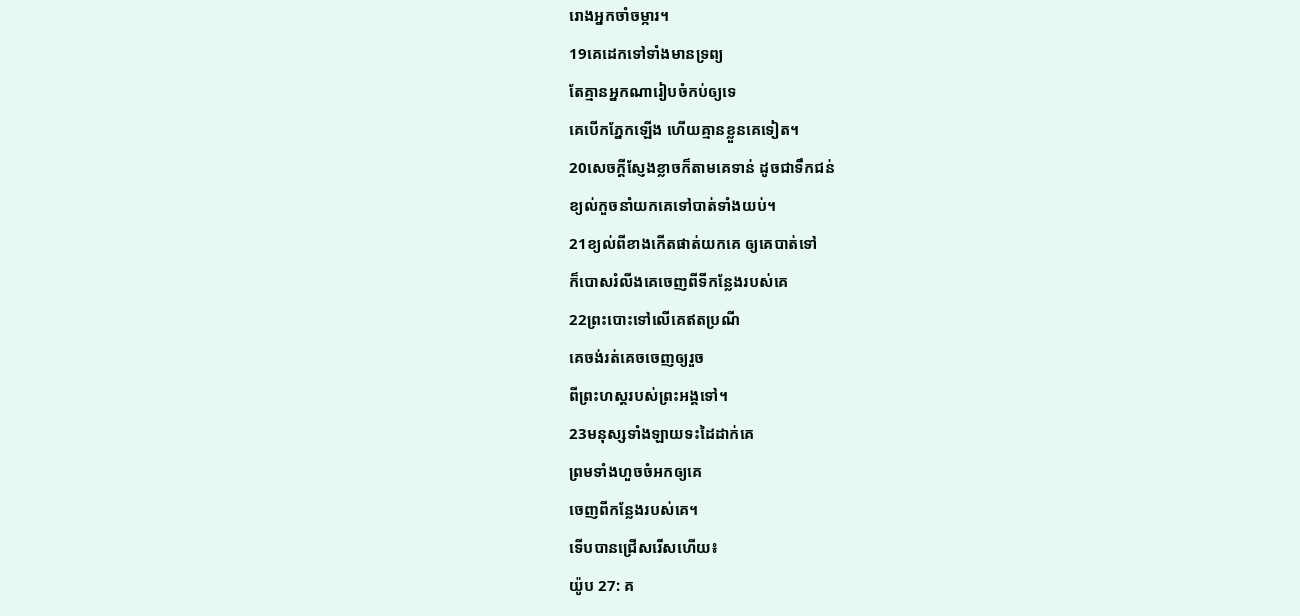រោងអ្នកចាំចម្ការ។
19គេដេកទៅទាំងមានទ្រព្យ
តែគ្មានអ្នកណារៀបចំកប់ឲ្យទេ
គេបើកភ្នែកឡើង ហើយគ្មានខ្លួនគេទៀត។
20សេចក្ដីស្ញែងខ្លាចក៏តាមគេទាន់ ដូចជាទឹកជន់
ខ្យល់កួចនាំយកគេទៅបាត់ទាំងយប់។
21ខ្យល់ពីខាងកើតផាត់យកគេ ឲ្យគេបាត់ទៅ
ក៏បោសរំលីងគេចេញពីទីកន្លែងរបស់គេ
22ព្រះបោះទៅលើគេឥតប្រណី
គេចង់រត់គេចចេញឲ្យរួច
ពីព្រះហស្តរបស់ព្រះអង្គទៅ។
23មនុស្សទាំងឡាយទះដៃដាក់គេ
ព្រមទាំងហួចចំអកឲ្យគេ
ចេញពីកន្លែងរបស់គេ។
ទើបបានជ្រើសរើសហើយ៖
យ៉ូប 27: គ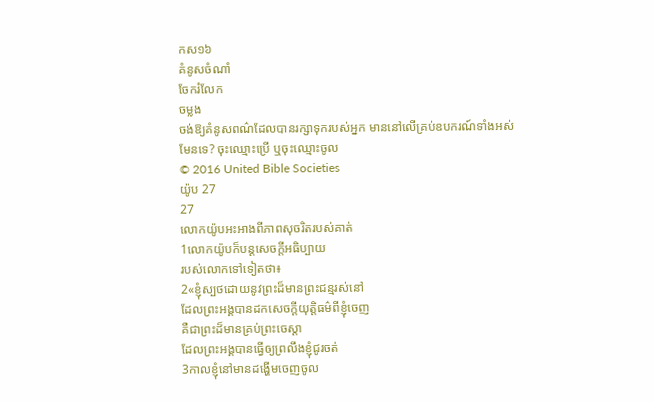កស១៦
គំនូសចំណាំ
ចែករំលែក
ចម្លង
ចង់ឱ្យគំនូសពណ៌ដែលបានរក្សាទុករបស់អ្នក មាននៅលើគ្រប់ឧបករណ៍ទាំងអស់មែនទេ? ចុះឈ្មោះប្រើ ឬចុះឈ្មោះចូល
© 2016 United Bible Societies
យ៉ូប 27
27
លោកយ៉ូបអះអាងពីភាពសុចរិតរបស់គាត់
1លោកយ៉ូបក៏បន្តសេចក្ដីអធិប្បាយ
របស់លោកទៅទៀតថា៖
2«ខ្ញុំស្បថដោយនូវព្រះដ៏មានព្រះជន្មរស់នៅ
ដែលព្រះអង្គបានដកសេចក្ដីយុត្តិធម៌ពីខ្ញុំចេញ
គឺជាព្រះដ៏មានគ្រប់ព្រះចេស្តា
ដែលព្រះអង្គបានធ្វើឲ្យព្រលឹងខ្ញុំជូរចត់
3កាលខ្ញុំនៅមានដង្ហើមចេញចូល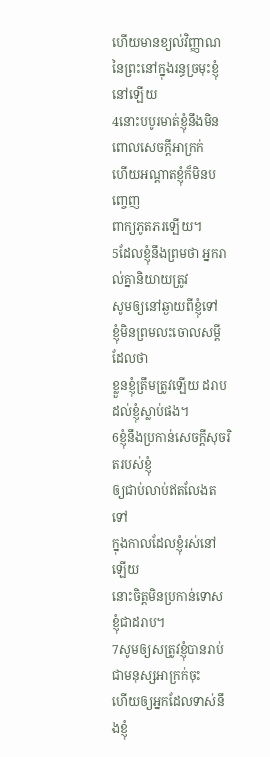ហើយមានខ្យល់វិញ្ញាណ
នៃព្រះនៅក្នុងរន្ធច្រមុះខ្ញុំនៅឡើយ
4នោះបបូរមាត់ខ្ញុំនឹងមិនពោលសេចក្ដីអាក្រក់
ហើយអណ្ដាតខ្ញុំក៏មិនបញ្ចេញ
ពាក្យភូតភរឡើយ។
5ដែលខ្ញុំនឹងព្រមថា អ្នករាល់គ្នានិយាយត្រូវ
សូមឲ្យនៅឆ្ងាយពីខ្ញុំទៅ
ខ្ញុំមិនព្រមលះចោលសម្ដីដែលថា
ខ្លួនខ្ញុំត្រឹមត្រូវឡើយ ដរាបដល់ខ្ញុំស្លាប់ផង។
6ខ្ញុំនឹងប្រកាន់សេចក្ដីសុចរិតរបស់ខ្ញុំ
ឲ្យជាប់លាប់ឥតលែងតទៅ
ក្នុងកាលដែលខ្ញុំរស់នៅឡើយ
នោះចិត្តមិនប្រកាន់ទោសខ្ញុំជាដរាប។
7សូមឲ្យសត្រូវខ្ញុំបានរាប់ជាមនុស្សអាក្រក់ចុះ
ហើយឲ្យអ្នកដែលទាស់នឹងខ្ញុំ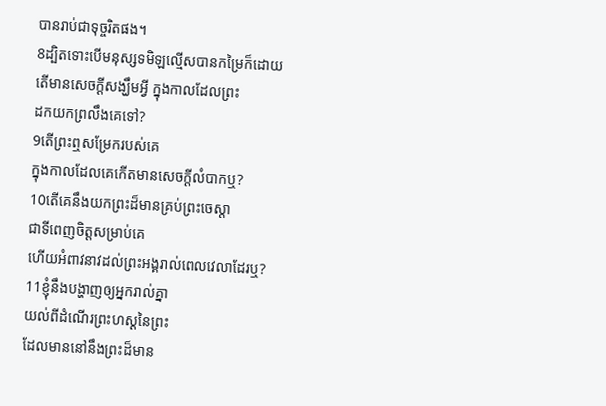បានរាប់ជាទុច្ចរិតផង។
8ដ្បិតទោះបើមនុស្សទមិឡល្មើសបានកម្រៃក៏ដោយ
តើមានសេចក្ដីសង្ឃឹមអ្វី ក្នុងកាលដែលព្រះ
ដកយកព្រលឹងគេទៅ?
9តើព្រះឮសម្រែករបស់គេ
ក្នុងកាលដែលគេកើតមានសេចក្ដីលំបាកឬ?
10តើគេនឹងយកព្រះដ៏មានគ្រប់ព្រះចេស្តា
ជាទីពេញចិត្តសម្រាប់គេ
ហើយអំពាវនាវដល់ព្រះអង្គរាល់ពេលវេលាដែរឬ?
11ខ្ញុំនឹងបង្ហាញឲ្យអ្នករាល់គ្នា
យល់ពីដំណើរព្រះហស្តនៃព្រះ
ដែលមាននៅនឹងព្រះដ៏មាន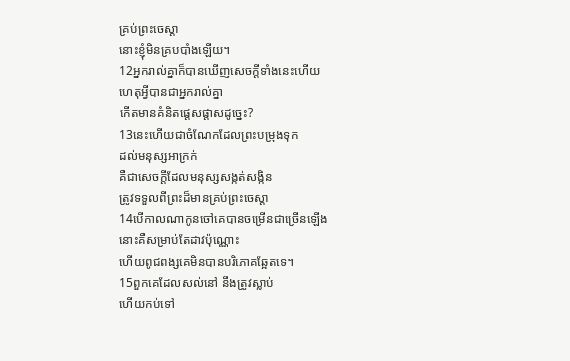គ្រប់ព្រះចេស្តា
នោះខ្ញុំមិនគ្របបាំងឡើយ។
12អ្នករាល់គ្នាក៏បានឃើញសេចក្ដីទាំងនេះហើយ
ហេតុអ្វីបានជាអ្នករាល់គ្នា
កើតមានគំនិតផ្តេសផ្តាសដូច្នេះ?
13នេះហើយជាចំណែកដែលព្រះបម្រុងទុក
ដល់មនុស្សអាក្រក់
គឺជាសេចក្ដីដែលមនុស្សសង្កត់សង្កិន
ត្រូវទទួលពីព្រះដ៏មានគ្រប់ព្រះចេស្តា
14បើកាលណាកូនចៅគេបានចម្រើនជាច្រើនឡើង
នោះគឺសម្រាប់តែដាវប៉ុណ្ណោះ
ហើយពូជពង្សគេមិនបានបរិភោគឆ្អែតទេ។
15ពួកគេដែលសល់នៅ នឹងត្រូវស្លាប់
ហើយកប់ទៅ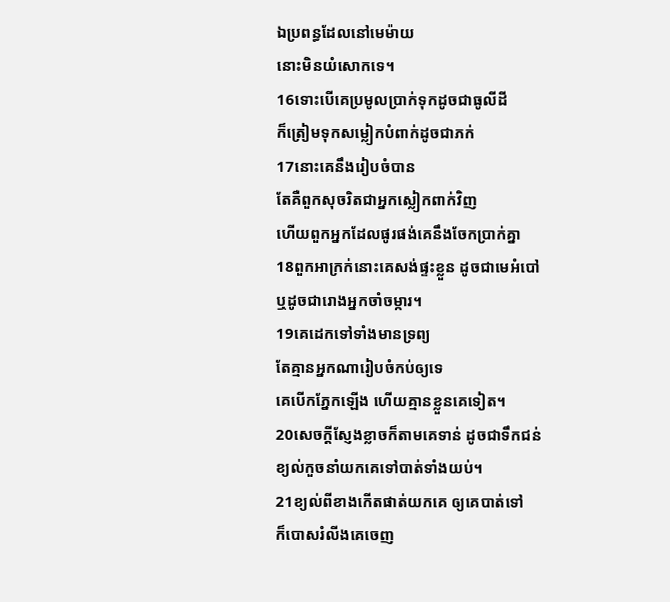ឯប្រពន្ធដែលនៅមេម៉ាយ
នោះមិនយំសោកទេ។
16ទោះបើគេប្រមូលប្រាក់ទុកដូចជាធូលីដី
ក៏ត្រៀមទុកសម្លៀកបំពាក់ដូចជាភក់
17នោះគេនឹងរៀបចំបាន
តែគឺពួកសុចរិតជាអ្នកស្លៀកពាក់វិញ
ហើយពួកអ្នកដែលផូរផង់គេនឹងចែកប្រាក់គ្នា
18ពួកអាក្រក់នោះគេសង់ផ្ទះខ្លួន ដូចជាមេអំបៅ
ឬដូចជារោងអ្នកចាំចម្ការ។
19គេដេកទៅទាំងមានទ្រព្យ
តែគ្មានអ្នកណារៀបចំកប់ឲ្យទេ
គេបើកភ្នែកឡើង ហើយគ្មានខ្លួនគេទៀត។
20សេចក្ដីស្ញែងខ្លាចក៏តាមគេទាន់ ដូចជាទឹកជន់
ខ្យល់កួចនាំយកគេទៅបាត់ទាំងយប់។
21ខ្យល់ពីខាងកើតផាត់យកគេ ឲ្យគេបាត់ទៅ
ក៏បោសរំលីងគេចេញ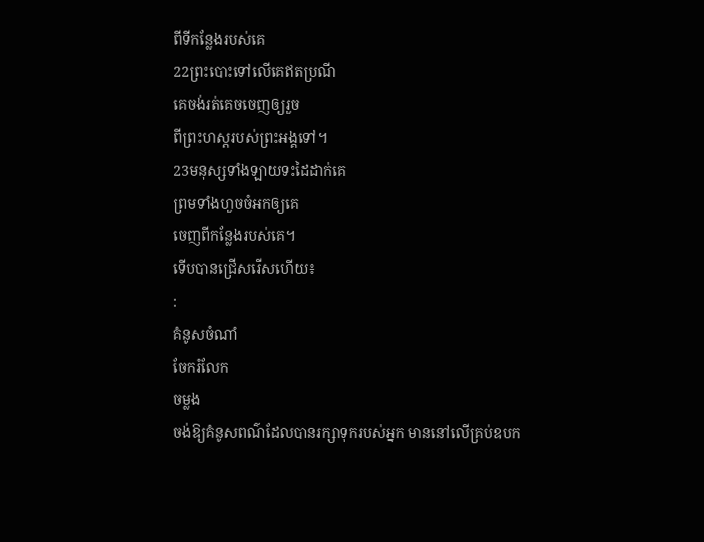ពីទីកន្លែងរបស់គេ
22ព្រះបោះទៅលើគេឥតប្រណី
គេចង់រត់គេចចេញឲ្យរួច
ពីព្រះហស្តរបស់ព្រះអង្គទៅ។
23មនុស្សទាំងឡាយទះដៃដាក់គេ
ព្រមទាំងហួចចំអកឲ្យគេ
ចេញពីកន្លែងរបស់គេ។
ទើបបានជ្រើសរើសហើយ៖
:
គំនូសចំណាំ
ចែករំលែក
ចម្លង
ចង់ឱ្យគំនូសពណ៌ដែលបានរក្សាទុករបស់អ្នក មាននៅលើគ្រប់ឧបក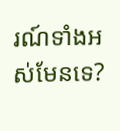រណ៍ទាំងអស់មែនទេ?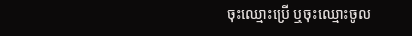ចុះឈ្មោះប្រើ ឬចុះឈ្មោះចូល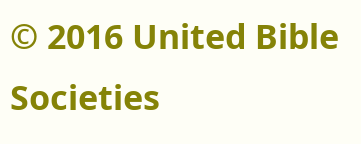© 2016 United Bible Societies